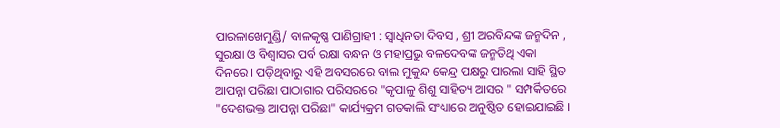ପାରଳାଖେମୁଣ୍ଡି/ ବାଳକୃଷ୍ଣ ପାଣିଗ୍ରାହୀ : ସ୍ବାଧିନତା ଦିବସ , ଶ୍ରୀ ଅରବିନ୍ଦଙ୍କ ଜନ୍ମଦିନ , ସୁରକ୍ଷା ଓ ବିଶ୍ୱାସର ପର୍ବ ରକ୍ଷା ବନ୍ଧନ ଓ ମହାପ୍ରଭୁ ବଳଦେବଙ୍କ ଜନ୍ମତିଥି ଏକା ଦିନରେ। ପଡ଼ିଥିବାରୁ ଏହି ଅବସରରେ ବାଲ ମୁକୁନ୍ଦ କେନ୍ଦ୍ର ପକ୍ଷରୁ ପାରଲା ସାହି ସ୍ଥିତ ଆପନ୍ନା ପରିଛା ପାଠାଗାର ପରିସରରେ "କୃପାଳୁ ଶିଶୁ ସାହିତ୍ୟ ଆସର " ସମ୍ପର୍କିତରେ "ଦେଶଭକ୍ତ ଆପନ୍ନା ପରିଛା" କାର୍ଯ୍ୟକ୍ରମ ଗତକାଲି ସଂଧ୍ୟାରେ ଅନୁଷ୍ଠିତ ହୋଇଯାଇଛି ।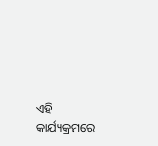ଏହି କାର୍ଯ୍ୟକ୍ରମରେ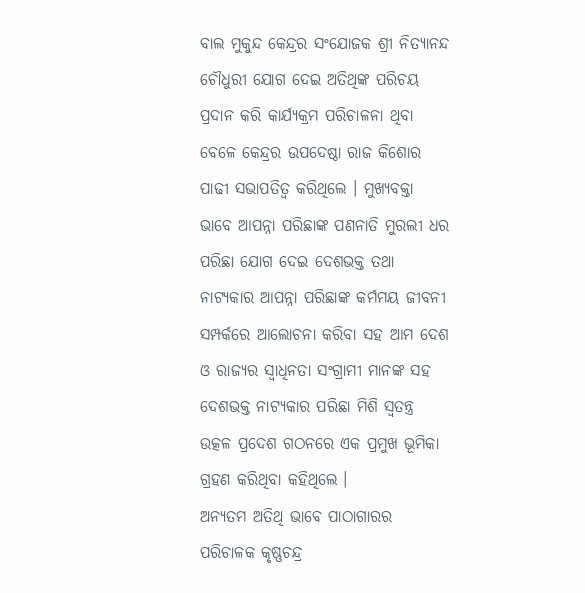ବାଲ ମୁକୁନ୍ଦ କେନ୍ଦ୍ରର ସଂଯୋଜକ ଶ୍ରୀ ନିତ୍ୟାନନ୍ଦ ଚୌଧୁରୀ ଯୋଗ ଦେଇ ଅତିଥିଙ୍କ ପରିଚୟ ପ୍ରଦାନ କରି କାର୍ଯ୍ୟକ୍ରମ ପରିଚାଳନା ଥିବା ବେଳେ କେନ୍ଦ୍ରର ଉପଦେଷ୍ଠା ରାଜ କିଶୋର ପାଢୀ ସଭାପତିତ୍ବ କରିଥିଲେ । ମୁଖ୍ୟବକ୍ତା ଭାବେ ଆପନ୍ନା ପରିଛାଙ୍କ ପଣନାତି ମୁରଲୀ ଧର ପରିଛା ଯୋଗ ଦେଇ ଦେଶଭକ୍ତ ତଥା ନାଟ୍ୟକାର ଆପନ୍ନା ପରିଛାଙ୍କ କର୍ମମୟ ଜୀବନୀ ସମ୍ପର୍କରେ ଆଲୋଚନା କରିବା ସହ ଆମ ଦେଶ ଓ ରାଜ୍ୟର ସ୍ବାଧିନତା ସଂଗ୍ରାମୀ ମାନଙ୍କ ସହ ଦେଶଭକ୍ତ ନାଟ୍ୟକାର ପରିଛା ମିଶି ସ୍ୱତନ୍ତ୍ର ଉତ୍କଳ ପ୍ରଦେଶ ଗଠନରେ ଏକ ପ୍ରମୁଖ ଭୂମିକା ଗ୍ରହଣ କରିଥିବା କହିଥିଲେ ।
ଅନ୍ୟତମ ଅତିଥି ଭାବେ ପାଠାଗାରର ପରିଚାଳକ କୃଷ୍ଣଚନ୍ଦ୍ର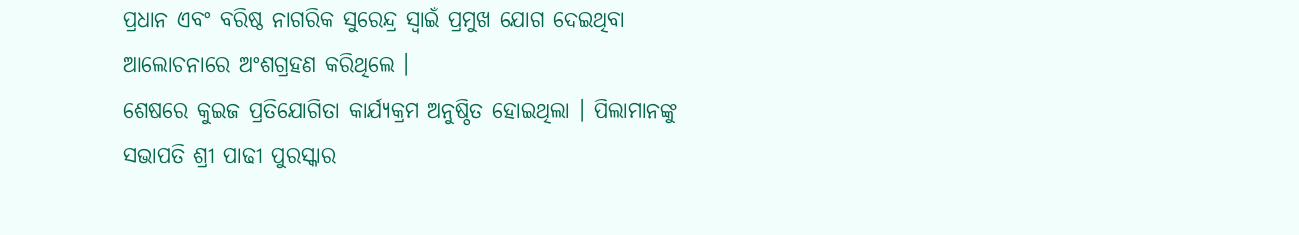ପ୍ରଧାନ ଏବଂ ବରିଷ୍ଠ ନାଗରିକ ସୁରେନ୍ଦ୍ର ସ୍ବାଇଁ ପ୍ରମୁଖ ଯୋଗ ଦେଇଥିବା ଆଲୋଚନାରେ ଅଂଶଗ୍ରହଣ କରିଥିଲେ ।
ଶେଷରେ କୁଇଜ ପ୍ରତିଯୋଗିତା କାର୍ଯ୍ୟକ୍ରମ ଅନୁଷ୍ଠିତ ହୋଇଥିଲା । ପିଲାମାନଙ୍କୁ ସଭାପତି ଶ୍ରୀ ପାଢୀ ପୁରସ୍କାର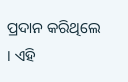ପ୍ରଦାନ କରିଥିଲେ । ଏହି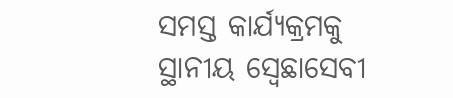ସମସ୍ତ କାର୍ଯ୍ୟକ୍ରମକୁ ସ୍ଥାନୀୟ ସ୍ବେଛାସେବୀ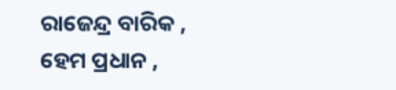ରାଜେନ୍ଦ୍ର ବାରିକ , ହେମ ପ୍ରଧାନ ,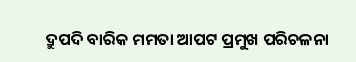ଦ୍ରୁପଦି ବାରିକ ମମତା ଆପଟ ପ୍ରମୁଖ ପରିଚଳନା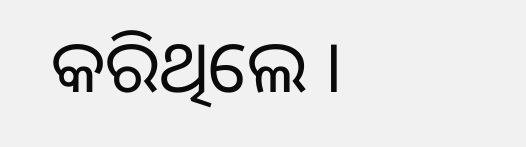କରିଥିଲେ ।